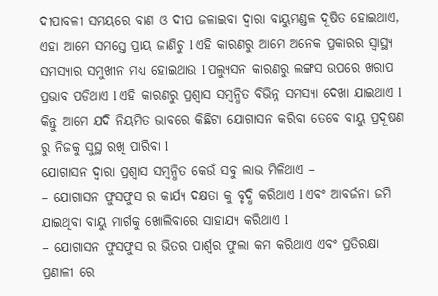ଦୀପାବଳୀ ସମୟରେ ବାଣ ଓ ଦୀପ ଜଳାଇବା ଦ୍ୱାରା ବାୟୁମଣ୍ଡଳ ଦୂଷିତ ହୋଇଥାଏ, ଏହା ଆମେ ସମସ୍ତେ ପ୍ରାୟ ଜାଣିଚୁ l ଏହି କାରଣରୁ ଆମେ ଅନେକ ପ୍ରକାରର ସ୍ୱାସ୍ଥ୍ୟ ସମସ୍ୟାର ସମୁଖୀନ ମଧ୍ୟ ହୋଇଥାଉ l ପଲ୍ୟୁସନ କାରଣରୁ ଲଙ୍ଗସ ଉପରେ ଖରାପ ପ୍ରଭାବ ପଡିଥାଏ l ଏହି କାରଣରୁ ପ୍ରଶ୍ୱାସ ସମ୍ବନ୍ଧିତ ବିଭିନ୍ନ ସମସ୍ୟା ଦେଖା ଯାଇଥାଏ l କିନ୍ତୁ ଆମେ ଯଦି ନିୟମିତ ଭାବରେ କିଛିଟା ଯୋଗାସନ କରିବା ତେବେ ବାୟୁ ପ୍ରଦୂଷଣ ରୁ ନିଜକୁ ସୁସ୍ଥ ରଖି ପାରିବା l
ଯୋଗାସନ ଦ୍ୱାରା ପ୍ରଶ୍ୱାସ ସମ୍ବନ୍ଧିତ କେଉଁ ସବୁ ଲାଭ ମିଳିଥାଏ –
– ଯୋଗାସନ ଫୁସଫୁସ ର କାର୍ଯ୍ୟ ଦକ୍ଷତା କୁ ବୃଦ୍ଧି କରିଥାଏ l ଏବଂ ଆବର୍ଜନା ଜମି ଯାଇଥିବା ବାୟୁ ମାର୍ଗକୁ ଖୋଲିବାରେ ସାହାଯ୍ୟ କରିଥାଏ l
– ଯୋଗାସନ ଫୁସଫୁସ ର ଭିତର ପାର୍ଶ୍ୱର ଫୁଲା କମ କରିଥାଏ ଏବଂ ପ୍ରତିରକ୍ଷା ପ୍ରଣାଳୀ ରେ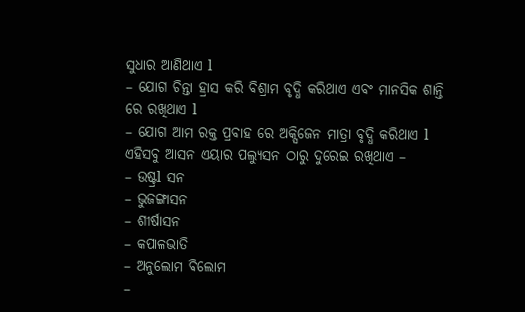ସୁଧାର ଆଣିଥାଏ l
– ଯୋଗ ଚିନ୍ତା ହ୍ରାସ କରି ବିଶ୍ରାମ ବୃଦ୍ଧି କରିଥାଏ ଏବଂ ମାନସିକ ଶାନ୍ତି ରେ ରଖିଥାଏ l
– ଯୋଗ ଆମ ରକ୍ତ ପ୍ରବାହ ରେ ଅକ୍ସିଜେନ ମାତ୍ରା ବୃଦ୍ଧି କରିଥାଏ l
ଏହିସବୁ ଆସନ ଏୟାର ପଲ୍ୟୁସନ ଠାରୁ ଦୁରେଇ ରଖିଥାଏ –
– ଉଷ୍ଟ୍ରl ସନ
– ଭୁଜଙ୍ଗାସନ
– ଶୀର୍ଷାସନ
– କପାଳଭାତି
– ଅନୁଲୋମ ଵିଲୋମ
–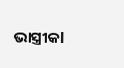ଭାସ୍ତ୍ରୀକl